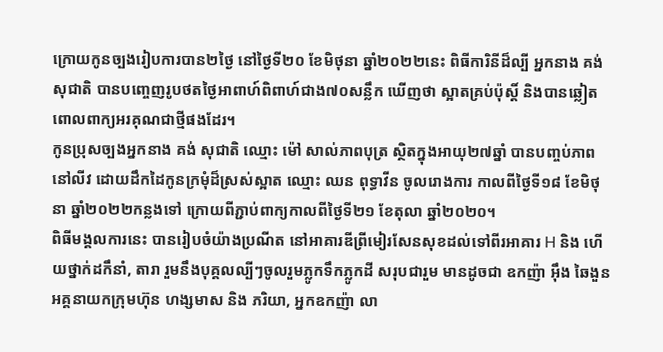ក្រោយកូនច្បងរៀបការបាន២ថ្ងៃ នៅថ្ងៃទី២០ ខែមិថុនា ឆ្នាំ២០២២នេះ ពិធីការិនីដ៏ល្បី អ្នកនាង គង់ សុជាតិ បានបញ្ចេញរូបថតថ្ងៃអាពាហ៍ពិពាហ៍ជាង៧០សន្លឹក ឃើញថា ស្អាតគ្រប់ប៉ុស្ដិ៍ និងបានឆ្លៀតពោលពាក្យអរគុណជាថ្មីផងដែរ។
កូនប្រុសច្បងអ្នកនាង គង់ សុជាតិ ឈ្មោះ ម៉ៅ សាល់ភាពបុត្រ ស្ថិតក្នុងអាយុ២៧ឆ្នាំ បានបញ្ចប់ភាពនៅលីវ ដោយដឹកដៃកូនក្រមុំដ៏ស្រស់ស្អាត ឈ្មោះ ឈន ពុទ្ធាវីន ចូលរោងការ កាលពីថ្ងៃទី១៨ ខែមិថុនា ឆ្នាំ២០២២កន្លងទៅ ក្រោយពីភ្ជាប់ពាក្យកាលពីថ្ងៃទី២១ ខែតុលា ឆ្នាំ២០២០។
ពិធីមង្គលការនេះ បានរៀបចំយ៉ាងប្រណីត នៅអាគារឌីព្រីមៀរសែនសុខដល់ទៅពីរអាគារ H និង ហើយថ្នាក់ដកឹនាំ, តារា រួមនឹងបុគ្គលល្បីៗចូលរួមភ្លូកទឹកភ្លូកដី សរុបជារួម មានដូចជា ឧកញ៉ា អ៊ឹង ឆៃងួន អគ្គនាយកក្រុមហ៊ុន ហង្សមាស និង ភរិយា, អ្នកឧកញ៉ា លា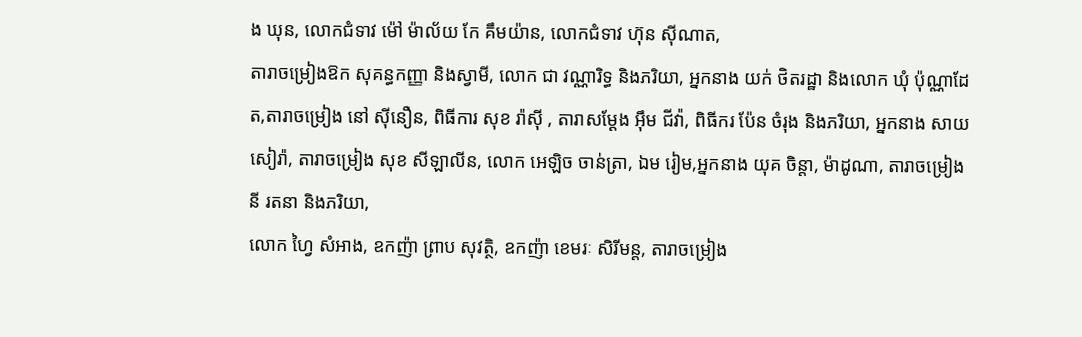ង ឃុន, លោកជំទាវ ម៉ៅ ម៉ាល័យ កែ គឹមយ៉ាន, លោកជំទាវ ហ៊ុន ស៊ីណាត,
តារាចម្រៀងឱក សុគន្ធកញ្ញា និងស្វាមី, លោក ជា វណ្ណារិទ្ធ និងភរិយា, អ្នកនាង យក់ ថិតរដ្ឋា និងលោក ឃុំ ប៉ុណ្ណាដែត,តារាចម្រៀង នៅ ស៊ីនឿន, ពិធីការ សុខ រ៉ាស៊ី , តារាសម្ដែង អ៊ឹម ជីវ៉ា, ពិធីករ ប៉ែន ចំរុង និងភរិយា, អ្នកនាង សាយ សៀរ៉ា, តារាចម្រៀង សុខ សីឡាលីន, លោក អេឡិច ចាន់ត្រា, ឯម រៀម,អ្នកនាង យុគ ចិន្តា, ម៉ាដូណា, តារាចម្រៀង នី រតនា និងភរិយា,
លោក ហ្វៃ សំអាង, ឧកញ៉ា ព្រាប សុវត្ថិ, ឧកញ៉ា ខេមរៈ សិរីមន្ត, តារាចម្រៀង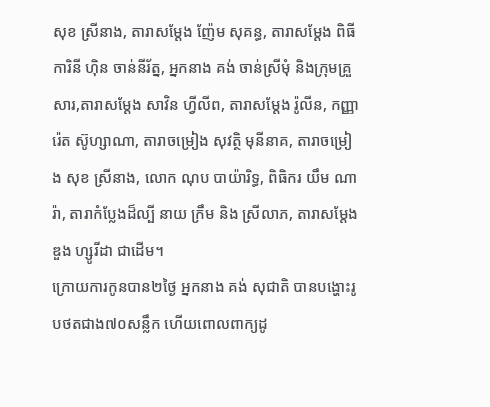សុខ ស្រីនាង, តារាសម្តែង ញ៉ែម សុគន្ធ, តារាសម្ដែង ពិធីការិនី ហ៊ិន ចាន់នីរ័ត្ន, អ្នកនាង គង់ ចាន់ស្រីមុំ និងក្រុមគ្រួសារ,តារាសម្តែង សាវិន ហ្វីលីព, តារាសម្តែង រ៉ូលីន, កញ្ញា រ៉េត ស៊ូហ្សាណា, តារាចម្រៀង សុវត្ថិ មុនីនាគ, តារាចម្រៀង សុខ ស្រីនាង, លោក ណុប បាយ៉ារិទ្ធ, ពិធិករ យឹម ណារ៉ា, តារាកំប្លែងដ៏ល្បី នាយ ក្រឹម និង ស្រីលាភ, តារាសម្តែង ឌួង ហ្សូរីដា ជាដើម។
ក្រោយការកូនបាន២ថ្ងៃ អ្នកនាង គង់ សុជាតិ បានបង្ហោះរូបថតជាង៧០សន្លឹក ហើយពោលពាក្យដូ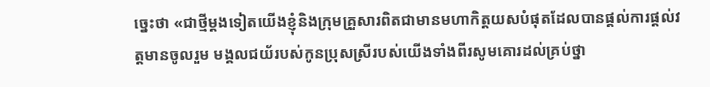ច្នេះថា «ជាថ្មីម្តងទៀតយើងខ្ញុំនិងក្រុមគ្រួសារពិតជាមានមហាកិត្តយសបំផុតដែលបានផ្តល់ការផ្តល់វត្តមានចូលរួម មង្គលជយ័របស់កូនប្រុសស្រីរបស់យើងទាំងពីរសូមគោរដល់គ្រប់ថ្នា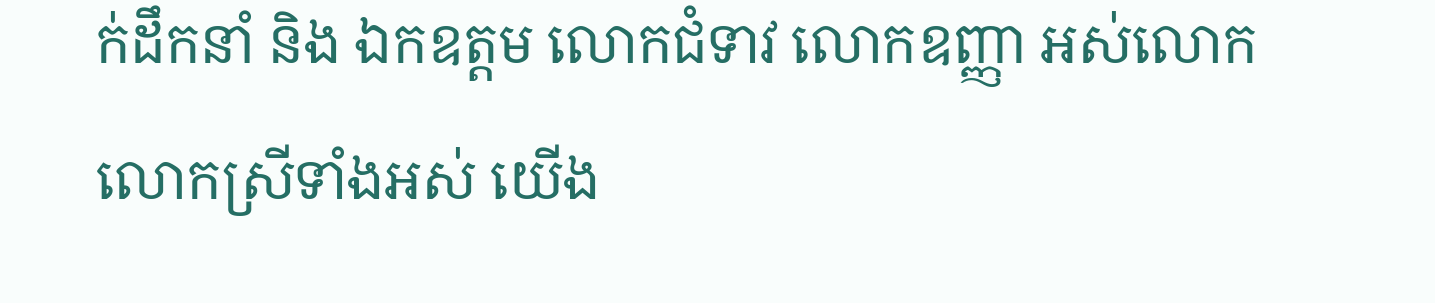ក់ដឹកនាំ និង ឯកឧត្តម លោកជំទាវ លោកឧញ្ញា អស់លោក លោកស្រីទាំងអស់ យើង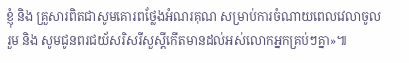ខ្ញុំ និង គ្រួសារពិតជាសូមគោរពថ្លែងអំណរគុណ សម្រាប់ការចំណាយពេលវេលាចូលរួម និង សូមជូនពរជយ័សរិសរីសួស្តីកើតមានដល់អស់លោកអ្នកគ្រប់ៗគ្នា»៕